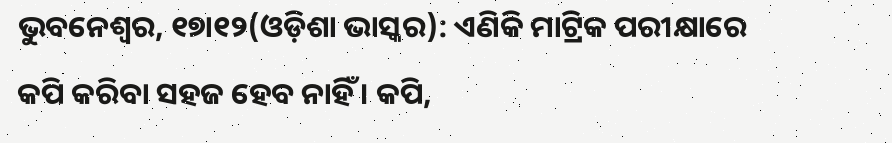ଭୁବନେଶ୍ୱର, ୧୭ା୧୨(ଓଡ଼ିଶା ଭାସ୍କର): ଏଣିକି ମାଟ୍ରିକ ପରୀକ୍ଷାରେ କପି କରିବା ସହଜ ହେବ ନାହିଁ । କପି,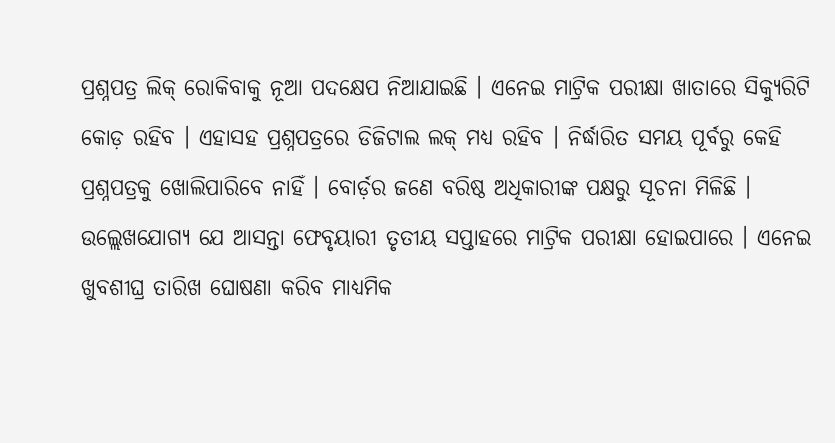ପ୍ରଶ୍ନପତ୍ର ଲିକ୍ ରୋକିବାକୁ ନୂଆ ପଦକ୍ଷେପ ନିଆଯାଇଛି । ଏନେଇ ମାଟ୍ରିକ ପରୀକ୍ଷା ଖାତାରେ ସିକ୍ୟୁରିଟି କୋଡ଼ ରହିବ । ଏହାସହ ପ୍ରଶ୍ନପତ୍ରରେ ଡିଜିଟାଲ ଲକ୍ ମଧ୍ୟ ରହିବ । ନିର୍ଦ୍ଧାରିତ ସମୟ ପୂର୍ବରୁ କେହି ପ୍ରଶ୍ନପତ୍ରକୁ ଖୋଲିପାରିବେ ନାହିଁ । ବୋର୍ଡ଼ର ଜଣେ ବରିଷ୍ଠ ଅଧିକାରୀଙ୍କ ପକ୍ଷରୁ ସୂଚନା ମିଳିଛି ।
ଉଲ୍ଲେଖଯୋଗ୍ୟ ଯେ ଆସନ୍ତା ଫେବୃୟାରୀ ତୃତୀୟ ସପ୍ତାହରେ ମାଟ୍ରିକ ପରୀକ୍ଷା ହୋଇପାରେ । ଏନେଇ ଖୁବଶୀଘ୍ର ତାରିଖ ଘୋଷଣା କରିବ ମାଧ୍ୟମିକ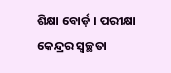ଶିକ୍ଷା ବୋର୍ଡ଼ । ପରୀକ୍ଷା କେନ୍ଦ୍ରର ସ୍ୱଚ୍ଛତା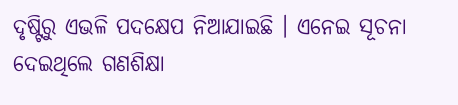ଦୃଷ୍ଟିରୁ ଏଭଳି ପଦକ୍ଷେପ ନିଆଯାଇଛି । ଏନେଇ ସୂଚନା ଦେଇଥିଲେ ଗଣଶିକ୍ଷା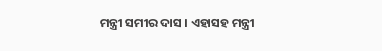ମନ୍ତ୍ରୀ ସମୀର ଦାସ । ଏହାସହ ମନ୍ତ୍ରୀ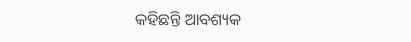କହିଛନ୍ତି ଆବଶ୍ୟକ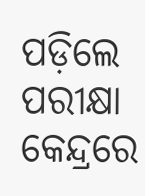ପଡ଼ିଲେ ପରୀକ୍ଷା କେନ୍ଦ୍ରରେ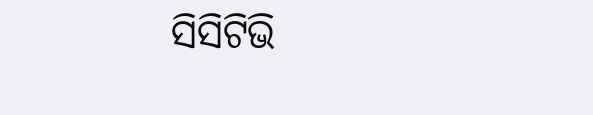ସିସିଟିଭି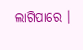ଲାଗିପାରେ ।